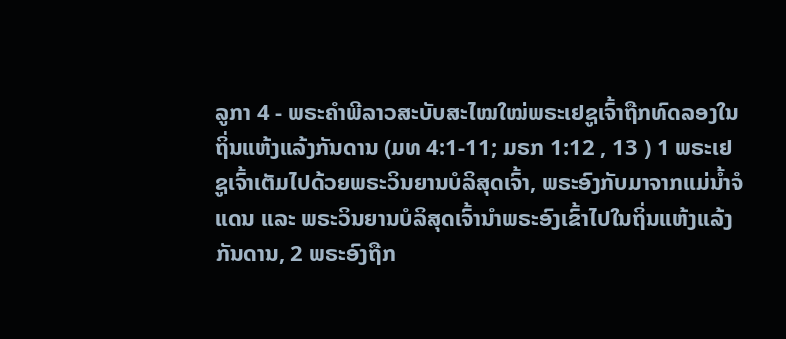ລູກາ 4 - ພຣະຄຳພີລາວສະບັບສະໄໝໃໝ່ພຣະເຢຊູເຈົ້າຖືກທົດລອງໃນຖິ່ນແຫ້ງແລ້ງກັນດານ (ມທ 4:1-11; ມຣກ 1:12 , 13 ) 1 ພຣະເຢຊູເຈົ້າເຕັມໄປດ້ວຍພຣະວິນຍານບໍລິສຸດເຈົ້າ, ພຣະອົງກັບມາຈາກແມ່ນ້ຳຈໍແດນ ແລະ ພຣະວິນຍານບໍລິສຸດເຈົ້ານຳພຣະອົງເຂົ້າໄປໃນຖິ່ນແຫ້ງແລ້ງກັນດານ, 2 ພຣະອົງຖືກ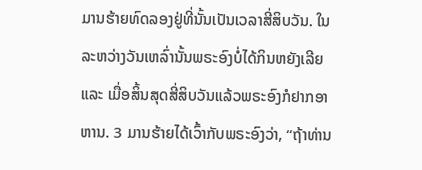ມານຮ້າຍທົດລອງຢູ່ທີ່ນັ້ນເປັນເວລາສີ່ສິບວັນ. ໃນລະຫວ່າງວັນເຫລົ່ານັ້ນພຣະອົງບໍ່ໄດ້ກິນຫຍັງເລີຍ ແລະ ເມື່ອສິ້ນສຸດສີ່ສິບວັນແລ້ວພຣະອົງກໍຢາກອາຫານ. 3 ມານຮ້າຍໄດ້ເວົ້າກັບພຣະອົງວ່າ, “ຖ້າທ່ານ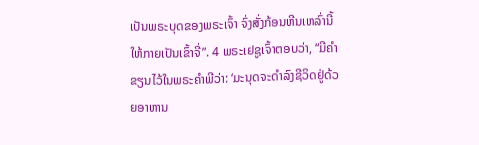ເປັນພຣະບຸດຂອງພຣະເຈົ້າ ຈົ່ງສັ່ງກ້ອນຫີນເຫລົ່ານີ້ໃຫ້ກາຍເປັນເຂົ້າຈີ່”. 4 ພຣະເຢຊູເຈົ້າຕອບວ່າ, “ມີຄຳຂຽນໄວ້ໃນພຣະຄຳພີວ່າ: ‘ມະນຸດຈະດຳລົງຊີວິດຢູ່ດ້ວຍອາຫານ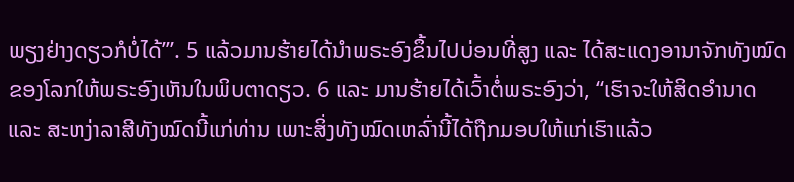ພຽງຢ່າງດຽວກໍບໍ່ໄດ້’”. 5 ແລ້ວມານຮ້າຍໄດ້ນຳພຣະອົງຂຶ້ນໄປບ່ອນທີ່ສູງ ແລະ ໄດ້ສະແດງອານາຈັກທັງໝົດຂອງໂລກໃຫ້ພຣະອົງເຫັນໃນພິບຕາດຽວ. 6 ແລະ ມານຮ້າຍໄດ້ເວົ້າຕໍ່ພຣະອົງວ່າ, “ເຮົາຈະໃຫ້ສິດອຳນາດ ແລະ ສະຫງ່າລາສີທັງໝົດນີ້ແກ່ທ່ານ ເພາະສິ່ງທັງໝົດເຫລົ່ານີ້ໄດ້ຖືກມອບໃຫ້ແກ່ເຮົາແລ້ວ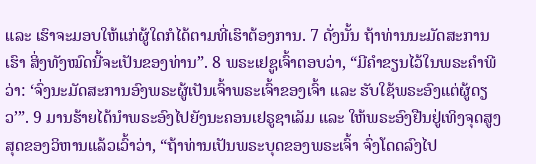ແລະ ເຮົາຈະມອບໃຫ້ແກ່ຜູ້ໃດກໍໄດ້ຕາມທີ່ເຮົາຕ້ອງການ. 7 ດັ່ງນັ້ນ ຖ້າທ່ານນະມັດສະການເຮົາ ສິ່ງທັງໝົດນີ້ຈະເປັນຂອງທ່ານ”. 8 ພຣະເຢຊູເຈົ້າຕອບວ່າ, “ມີຄຳຂຽນໄວ້ໃນພຣະຄຳພີວ່າ: ‘ຈົ່ງນະມັດສະການອົງພຣະຜູ້ເປັນເຈົ້າພຣະເຈົ້າຂອງເຈົ້າ ແລະ ຮັບໃຊ້ພຣະອົງແຕ່ຜູ້ດຽວ’”. 9 ມານຮ້າຍໄດ້ນຳພຣະອົງໄປຍັງນະຄອນເຢຣູຊາເລັມ ແລະ ໃຫ້ພຣະອົງຢືນຢູ່ເທິງຈຸດສູງສຸດຂອງວິຫານແລ້ວເວົ້າວ່າ, “ຖ້າທ່ານເປັນພຣະບຸດຂອງພຣະເຈົ້າ ຈົ່ງໂດດລົງໄປ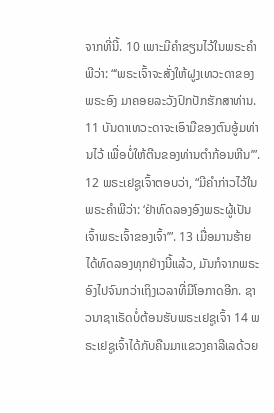ຈາກທີ່ນີ້. 10 ເພາະມີຄຳຂຽນໄວ້ໃນພຣະຄຳພີວ່າ: “‘ພຣະເຈົ້າຈະສັ່ງໃຫ້ຝູງເທວະດາຂອງພຣະອົງ ມາຄອຍລະວັງປົກປັກຮັກສາທ່ານ. 11 ບັນດາເທວະດາຈະເອົາມືຂອງຕົນອູ້ມທ່ານໄວ້ ເພື່ອບໍ່ໃຫ້ຕີນຂອງທ່ານຕຳກ້ອນຫີນ’”. 12 ພຣະເຢຊູເຈົ້າຕອບວ່າ, “ມີຄຳກ່າວໄວ້ໃນພຣະຄຳພີວ່າ: ‘ຢ່າທົດລອງອົງພຣະຜູ້ເປັນເຈົ້າພຣະເຈົ້າຂອງເຈົ້າ’”. 13 ເມື່ອມານຮ້າຍໄດ້ທົດລອງທຸກຢ່າງນີ້ແລ້ວ, ມັນກໍຈາກພຣະອົງໄປຈົນກວ່າເຖິງເວລາທີ່ມີໂອກາດອີກ. ຊາວນາຊາເຣັດບໍ່ຕ້ອນຮັບພຣະເຢຊູເຈົ້າ 14 ພຣະເຢຊູເຈົ້າໄດ້ກັບຄືນມາແຂວງຄາລີເລດ້ວຍ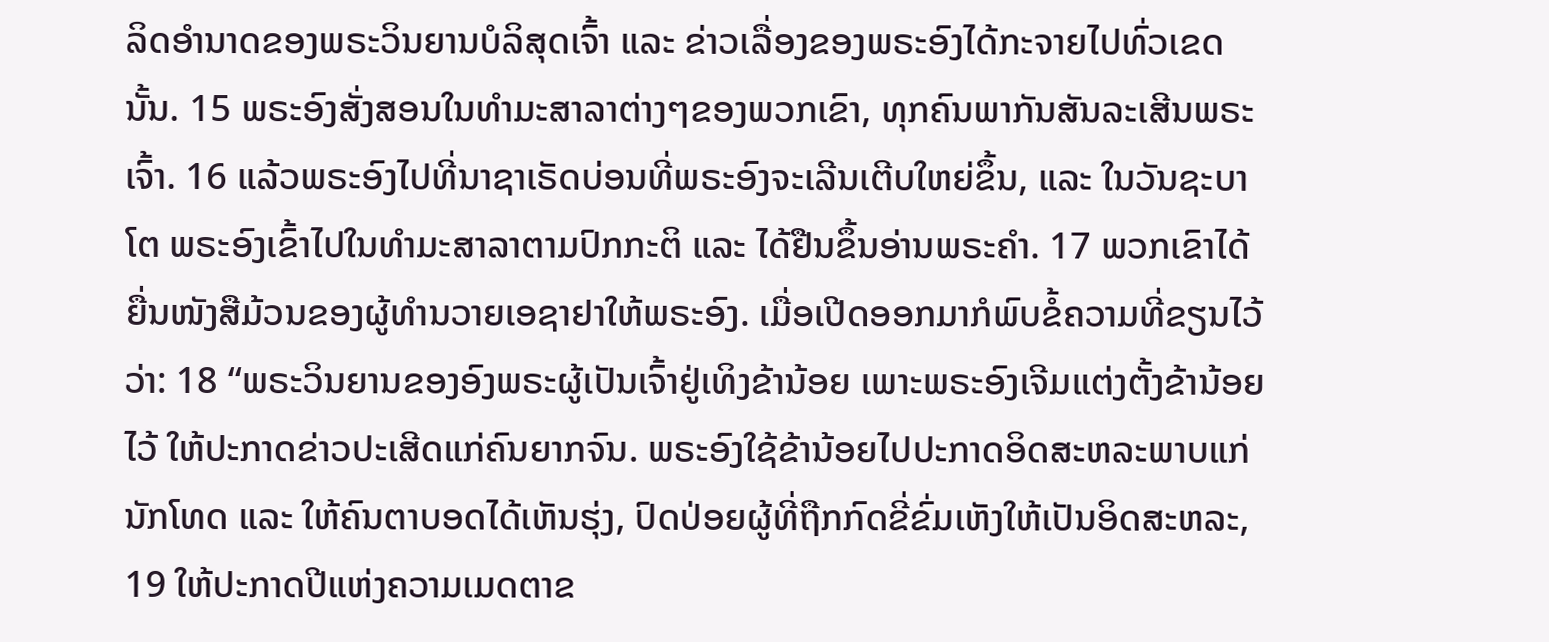ລິດອຳນາດຂອງພຣະວິນຍານບໍລິສຸດເຈົ້າ ແລະ ຂ່າວເລື່ອງຂອງພຣະອົງໄດ້ກະຈາຍໄປທົ່ວເຂດນັ້ນ. 15 ພຣະອົງສັ່ງສອນໃນທຳມະສາລາຕ່າງໆຂອງພວກເຂົາ, ທຸກຄົນພາກັນສັນລະເສີນພຣະເຈົ້າ. 16 ແລ້ວພຣະອົງໄປທີ່ນາຊາເຣັດບ່ອນທີ່ພຣະອົງຈະເລີນເຕີບໃຫຍ່ຂຶ້ນ, ແລະ ໃນວັນຊະບາໂຕ ພຣະອົງເຂົ້າໄປໃນທຳມະສາລາຕາມປົກກະຕິ ແລະ ໄດ້ຢືນຂຶ້ນອ່ານພຣະຄຳ. 17 ພວກເຂົາໄດ້ຍື່ນໜັງສືມ້ວນຂອງຜູ້ທຳນວາຍເອຊາຢາໃຫ້ພຣະອົງ. ເມື່ອເປີດອອກມາກໍພົບຂໍ້ຄວາມທີ່ຂຽນໄວ້ວ່າ: 18 “ພຣະວິນຍານຂອງອົງພຣະຜູ້ເປັນເຈົ້າຢູ່ເທິງຂ້ານ້ອຍ ເພາະພຣະອົງເຈີມແຕ່ງຕັ້ງຂ້ານ້ອຍໄວ້ ໃຫ້ປະກາດຂ່າວປະເສີດແກ່ຄົນຍາກຈົນ. ພຣະອົງໃຊ້ຂ້ານ້ອຍໄປປະກາດອິດສະຫລະພາບແກ່ນັກໂທດ ແລະ ໃຫ້ຄົນຕາບອດໄດ້ເຫັນຮຸ່ງ, ປົດປ່ອຍຜູ້ທີ່ຖືກກົດຂີ່ຂົ່ມເຫັງໃຫ້ເປັນອິດສະຫລະ, 19 ໃຫ້ປະກາດປີແຫ່ງຄວາມເມດຕາຂ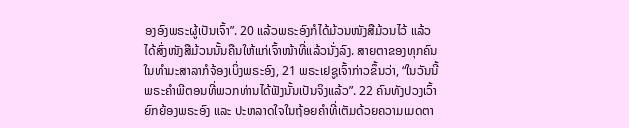ອງອົງພຣະຜູ້ເປັນເຈົ້າ”. 20 ແລ້ວພຣະອົງກໍໄດ້ມ້ວນໜັງສືມ້ວນໄວ້ ແລ້ວໄດ້ສົ່ງໜັງສືມ້ວນນັ້ນຄືນໃຫ້ແກ່ເຈົ້າໜ້າທີ່ແລ້ວນັ່ງລົງ. ສາຍຕາຂອງທຸກຄົນໃນທຳມະສາລາກໍຈ້ອງເບິ່ງພຣະອົງ, 21 ພຣະເຢຊູເຈົ້າກ່າວຂຶ້ນວ່າ, “ໃນວັນນີ້ພຣະຄຳພີຕອນທີ່ພວກທ່ານໄດ້ຟັງນັ້ນເປັນຈິງແລ້ວ”. 22 ຄົນທັງປວງເວົ້າຍົກຍ້ອງພຣະອົງ ແລະ ປະຫລາດໃຈໃນຖ້ອຍຄຳທີ່ເຕັມດ້ວຍຄວາມເມດຕາ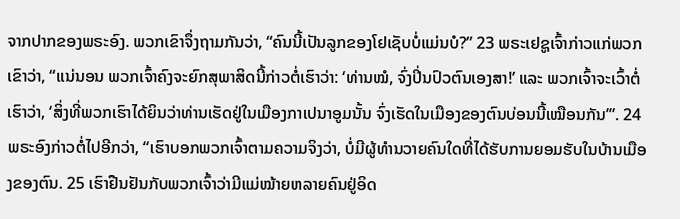ຈາກປາກຂອງພຣະອົງ. ພວກເຂົາຈຶ່ງຖາມກັນວ່າ, “ຄົນນີ້ເປັນລູກຂອງໂຢເຊັບບໍ່ແມ່ນບໍ?” 23 ພຣະເຢຊູເຈົ້າກ່າວແກ່ພວກເຂົາວ່າ, “ແນ່ນອນ ພວກເຈົ້າຄົງຈະຍົກສຸພາສິດນີ້ກ່າວຕໍ່ເຮົາວ່າ: ‘ທ່ານໝໍ, ຈົ່ງປິ່ນປົວຕົນເອງສາ!’ ແລະ ພວກເຈົ້າຈະເວົ້າຕໍ່ເຮົາວ່າ, ‘ສິ່ງທີ່ພວກເຮົາໄດ້ຍິນວ່າທ່ານເຮັດຢູ່ໃນເມືອງກາເປນາອູມນັ້ນ ຈົ່ງເຮັດໃນເມືອງຂອງຕົນບ່ອນນີ້ເໝືອນກັນ’”. 24 ພຣະອົງກ່າວຕໍ່ໄປອີກວ່າ, “ເຮົາບອກພວກເຈົ້າຕາມຄວາມຈິງວ່າ, ບໍ່ມີຜູ້ທຳນວາຍຄົນໃດທີ່ໄດ້ຮັບການຍອມຮັບໃນບ້ານເມືອງຂອງຕົນ. 25 ເຮົາຢືນຢັນກັບພວກເຈົ້າວ່າມີແມ່ໝ້າຍຫລາຍຄົນຢູ່ອິດ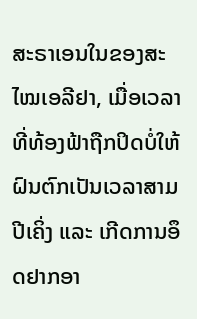ສະຣາເອນໃນຂອງສະໄໝເອລີຢາ, ເມື່ອເວລາທີ່ທ້ອງຟ້າຖືກປິດບໍ່ໃຫ້ຝົນຕົກເປັນເວລາສາມປີເຄິ່ງ ແລະ ເກີດການອຶດຢາກອາ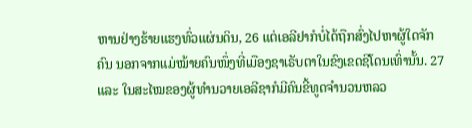ຫານຢ່າງຮ້າຍແຮງທົ່ວແຜ່ນດິນ, 26 ແຕ່ເອລີຢາກໍບໍ່ໄດ້ຖືກສົ່ງໄປຫາຜູ້ໃດຈັກຄົນ ນອກຈາກແມ່ໝ້າຍຄົນໜຶ່ງທີ່ເມືອງຊາເຣັບຕາໃນຂົງເຂດຊີໂດນເທົ່ານັ້ນ. 27 ແລະ ໃນສະໄໝຂອງຜູ້ທຳນວາຍເອລີຊາກໍມີຄົນຂີ້ທູດຈຳນວນຫລວ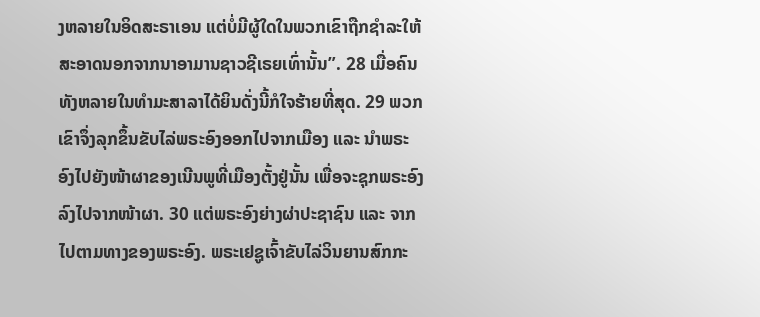ງຫລາຍໃນອິດສະຣາເອນ ແຕ່ບໍ່ມີຜູ້ໃດໃນພວກເຂົາຖືກຊຳລະໃຫ້ສະອາດນອກຈາກນາອາມານຊາວຊີເຣຍເທົ່ານັ້ນ”. 28 ເມື່ອຄົນທັງຫລາຍໃນທຳມະສາລາໄດ້ຍິນດັ່ງນີ້ກໍໃຈຮ້າຍທີ່ສຸດ. 29 ພວກເຂົາຈຶ່ງລຸກຂຶ້ນຂັບໄລ່ພຣະອົງອອກໄປຈາກເມືອງ ແລະ ນຳພຣະອົງໄປຍັງໜ້າຜາຂອງເນີນພູທີ່ເມືອງຕັ້ງຢູ່ນັ້ນ ເພື່ອຈະຊຸກພຣະອົງລົງໄປຈາກໜ້າຜາ. 30 ແຕ່ພຣະອົງຍ່າງຜ່າປະຊາຊົນ ແລະ ຈາກໄປຕາມທາງຂອງພຣະອົງ. ພຣະເຢຊູເຈົ້າຂັບໄລ່ວິນຍານສົກກະ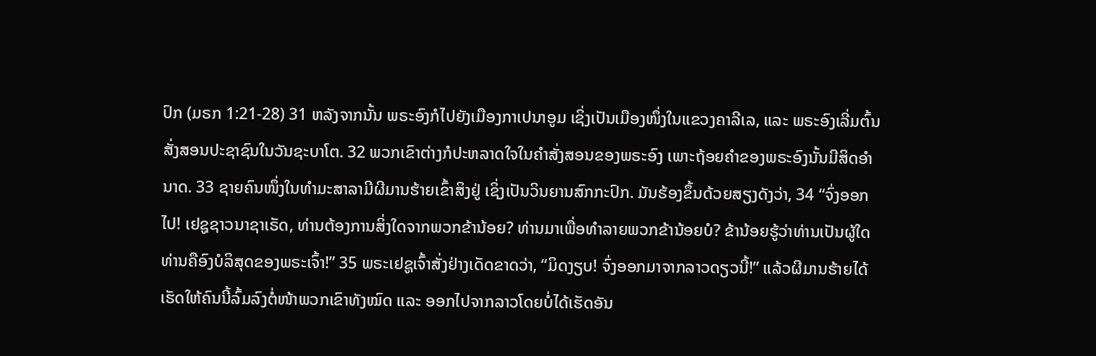ປົກ (ມຣກ 1:21-28) 31 ຫລັງຈາກນັ້ນ ພຣະອົງກໍໄປຍັງເມືອງກາເປນາອູມ ເຊິ່ງເປັນເມືອງໜຶ່ງໃນແຂວງຄາລີເລ, ແລະ ພຣະອົງເລີ່ມຕົ້ນສັ່ງສອນປະຊາຊົນໃນວັນຊະບາໂຕ. 32 ພວກເຂົາຕ່າງກໍປະຫລາດໃຈໃນຄຳສັ່ງສອນຂອງພຣະອົງ ເພາະຖ້ອຍຄຳຂອງພຣະອົງນັ້ນມີສິດອຳນາດ. 33 ຊາຍຄົນໜຶ່ງໃນທຳມະສາລາມີຜີມານຮ້າຍເຂົ້າສິງຢູ່ ເຊິ່ງເປັນວິນຍານສົກກະປົກ. ມັນຮ້ອງຂຶ້ນດ້ວຍສຽງດັງວ່າ, 34 “ຈົ່ງອອກໄປ! ເຢຊູຊາວນາຊາເຣັດ, ທ່ານຕ້ອງການສິ່ງໃດຈາກພວກຂ້ານ້ອຍ? ທ່ານມາເພື່ອທຳລາຍພວກຂ້ານ້ອຍບໍ? ຂ້ານ້ອຍຮູ້ວ່າທ່ານເປັນຜູ້ໃດ ທ່ານຄືອົງບໍລິສຸດຂອງພຣະເຈົ້າ!” 35 ພຣະເຢຊູເຈົ້າສັ່ງຢ່າງເດັດຂາດວ່າ, “ມິດງຽບ! ຈົ່ງອອກມາຈາກລາວດຽວນີ້!” ແລ້ວຜີມານຮ້າຍໄດ້ເຮັດໃຫ້ຄົນນີ້ລົ້ມລົງຕໍ່ໜ້າພວກເຂົາທັງໝົດ ແລະ ອອກໄປຈາກລາວໂດຍບໍ່ໄດ້ເຮັດອັນ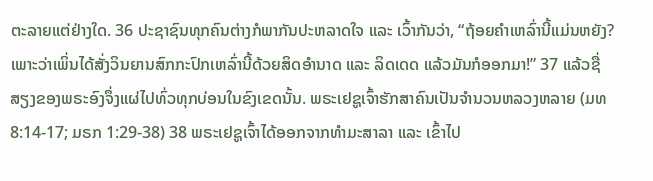ຕະລາຍແຕ່ຢ່າງໃດ. 36 ປະຊາຊົນທຸກຄົນຕ່າງກໍພາກັນປະຫລາດໃຈ ແລະ ເວົ້າກັນວ່າ, “ຖ້ອຍຄຳເຫລົ່ານີ້ແມ່ນຫຍັງ? ເພາະວ່າເພິ່ນໄດ້ສັ່ງວິນຍານສົກກະປົກເຫລົ່ານີ້ດ້ວຍສິດອຳນາດ ແລະ ລິດເດດ ແລ້ວມັນກໍອອກມາ!” 37 ແລ້ວຊື່ສຽງຂອງພຣະອົງຈຶ່ງແຜ່ໄປທົ່ວທຸກບ່ອນໃນຂົງເຂດນັ້ນ. ພຣະເຢຊູເຈົ້າຮັກສາຄົນເປັນຈຳນວນຫລວງຫລາຍ (ມທ 8:14-17; ມຣກ 1:29-38) 38 ພຣະເຢຊູເຈົ້າໄດ້ອອກຈາກທຳມະສາລາ ແລະ ເຂົ້າໄປ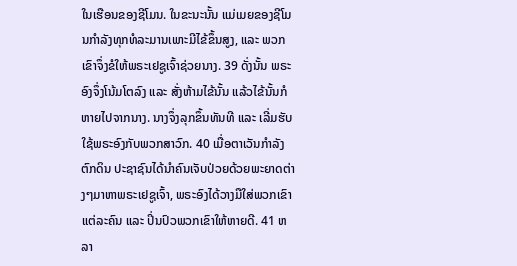ໃນເຮືອນຂອງຊີໂມນ. ໃນຂະນະນັ້ນ ແມ່ເມຍຂອງຊີໂມນກຳລັງທຸກທໍລະມານເພາະມີໄຂ້ຂຶ້ນສູງ, ແລະ ພວກເຂົາຈຶ່ງຂໍໃຫ້ພຣະເຢຊູເຈົ້າຊ່ວຍນາງ. 39 ດັ່ງນັ້ນ ພຣະອົງຈຶ່ງໂນ້ມໂຕລົງ ແລະ ສັ່ງຫ້າມໄຂ້ນັ້ນ ແລ້ວໄຂ້ນັ້ນກໍຫາຍໄປຈາກນາງ. ນາງຈຶ່ງລຸກຂຶ້ນທັນທີ ແລະ ເລີ່ມຮັບໃຊ້ພຣະອົງກັບພວກສາວົກ. 40 ເມື່ອຕາເວັນກຳລັງຕົກດິນ ປະຊາຊົນໄດ້ນຳຄົນເຈັບປ່ວຍດ້ວຍພະຍາດຕ່າງໆມາຫາພຣະເຢຊູເຈົ້າ, ພຣະອົງໄດ້ວາງມືໃສ່ພວກເຂົາແຕ່ລະຄົນ ແລະ ປິ່ນປົວພວກເຂົາໃຫ້ຫາຍດີ. 41 ຫລາ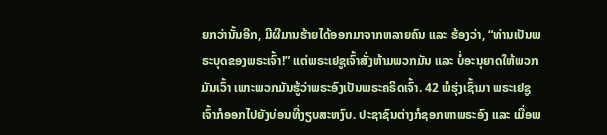ຍກວ່ານັ້ນອີກ, ມີຜີມານຮ້າຍໄດ້ອອກມາຈາກຫລາຍຄົນ ແລະ ຮ້ອງວ່າ, “ທ່ານເປັນພຣະບຸດຂອງພຣະເຈົ້າ!” ແຕ່ພຣະເຢຊູເຈົ້າສັ່ງຫ້າມພວກມັນ ແລະ ບໍ່ອະນຸຍາດໃຫ້ພວກມັນເວົ້າ ເພາະພວກມັນຮູ້ວ່າພຣະອົງເປັນພຣະຄຣິດເຈົ້າ. 42 ພໍຮຸ່ງເຊົ້າມາ ພຣະເຢຊູເຈົ້າກໍອອກໄປຍັງບ່ອນທີ່ງຽບສະຫງົບ. ປະຊາຊົນຕ່າງກໍຊອກຫາພຣະອົງ ແລະ ເມື່ອພ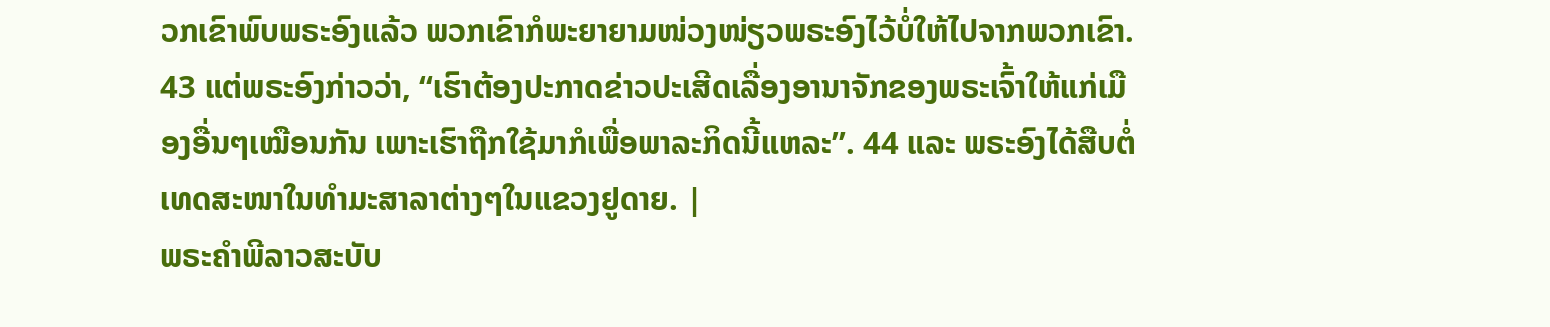ວກເຂົາພົບພຣະອົງແລ້ວ ພວກເຂົາກໍພະຍາຍາມໜ່ວງໜ່ຽວພຣະອົງໄວ້ບໍ່ໃຫ້ໄປຈາກພວກເຂົາ. 43 ແຕ່ພຣະອົງກ່າວວ່າ, “ເຮົາຕ້ອງປະກາດຂ່າວປະເສີດເລື່ອງອານາຈັກຂອງພຣະເຈົ້າໃຫ້ແກ່ເມືອງອື່ນໆເໝືອນກັນ ເພາະເຮົາຖືກໃຊ້ມາກໍເພື່ອພາລະກິດນີ້ແຫລະ”. 44 ແລະ ພຣະອົງໄດ້ສືບຕໍ່ເທດສະໜາໃນທຳມະສາລາຕ່າງໆໃນແຂວງຢູດາຍ. |
ພຣະຄຳພີລາວສະບັບ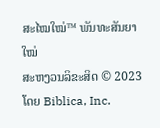ສະໄໝໃໝ່™ ພັນທະສັນຍາໃໝ່
ສະຫງວນລິຂະສິດ © 2023 ໂດຍ Biblica, Inc.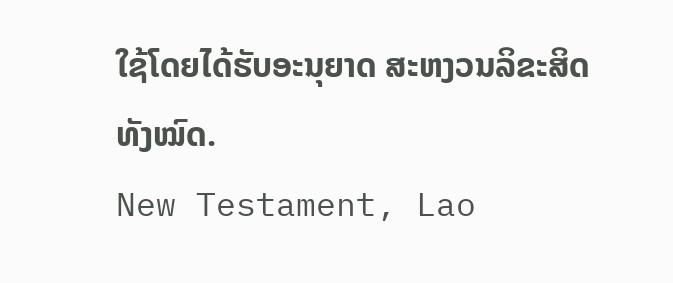ໃຊ້ໂດຍໄດ້ຮັບອະນຸຍາດ ສະຫງວນລິຂະສິດທັງໝົດ.
New Testament, Lao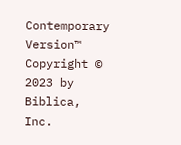Contemporary Version™
Copyright © 2023 by Biblica, Inc.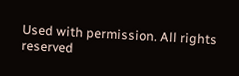Used with permission. All rights reserved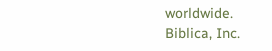worldwide.
Biblica, Inc.